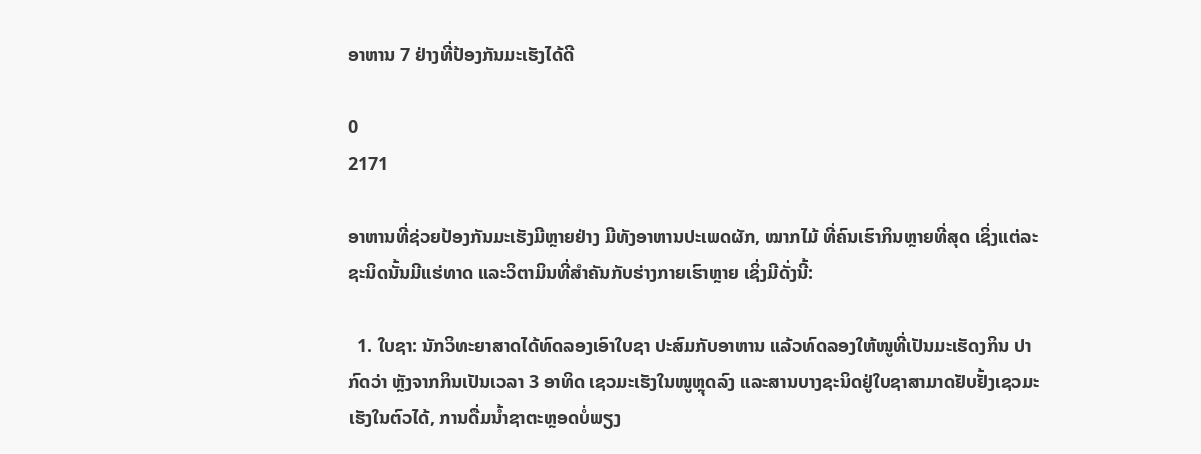ອາຫານ 7 ຢ່າງທີ່ປ້ອງກັນມະເຮັງໄດ້ດີ

0
2171

ອາຫານທີ່ຊ່ວຍປ້ອງກັນມະເຮັງມີຫຼາຍຢ່າງ ມີທັງອາຫານປະເພດຜັກ, ໝາກໄມ້ ທີ່ຄົນເຮົາກິນຫຼາຍທີ່ສຸດ ເຊິ່ງແຕ່ລະຊະນິດນັ້ນມີແຮ່ທາດ ແລະວິຕາມິນທີ່ສຳຄັນກັບຮ່າງກາຍເຮົາຫຼາຍ ເຊິ່ງມີດັ່ງນີ້:

  1. ໃບຊາ: ນັກວິທະຍາສາດໄດ້ທົດລອງເອົາໃບຊາ ປະສົມກັບອາຫານ ແລ້ວທົດລອງໃຫ້ໜູທີ່ເປັນມະເຮັດງກິນ ປາກົດວ່າ ຫຼັງຈາກກິນເປັນເວລາ 3 ອາທິດ ເຊວມະເຮັງໃນໜູຫຼຸດລົງ ແລະສານບາງຊະນິດຢູ່ໃບຊາສາມາດຢັບຢັ້ງເຊວມະເຮັງໃນຕົວໄດ້, ການດື່ມນໍ້າຊາຕະຫຼອດບໍ່ພຽງ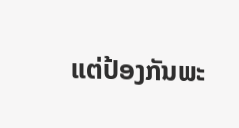ແຕ່ປ້ອງກັນພະ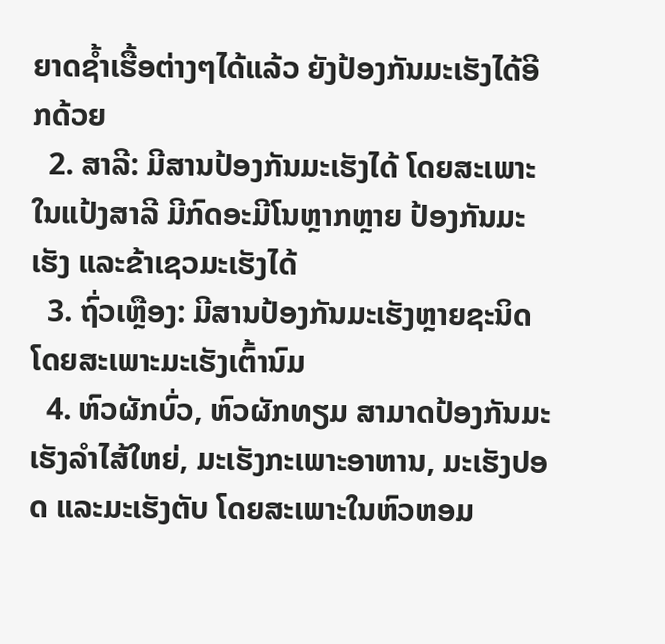ຍາດຊໍ້າເຮື້ອຕ່າງໆໄດ້ແລ້ວ ຍັງປ້ອງກັນມະເຮັງໄດ້ອີກດ້ວຍ
  2. ສາລີ: ມີສານປ້ອງກັນມະເຮັງໄດ້ ໂດຍສະເພາະໃນແປ້ງສາລີ ມີກົດອະມີໂນຫຼາກຫຼາຍ ປ້ອງກັນມະເຮັງ ແລະຂ້າເຊວມະເຮັງໄດ້
  3. ຖົ່ວເຫຼືອງ: ມີສານປ້ອງກັນມະເຮັງຫຼາຍຊະນິດ ໂດຍສະເພາະມະເຮັງເຕົ້ານົມ
  4. ຫົວຜັກບົ່ວ, ຫົວຜັກທຽມ ສາມາດປ້ອງກັນມະເຮັງລຳໄສ້ໃຫຍ່, ມະເຮັງກະເພາະອາຫານ, ມະເຮັງປອດ ແລະມະເຮັງຕັບ ໂດຍສະເພາະໃນຫົວຫອມ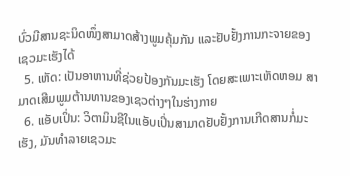ບົ່ວມີສານຊະນິດໜຶ່ງສາມາດສ້າງພູມຄຸ້ມກັນ ແລະຢັບຢັ້ງການກະຈາຍຂອງເຊວມະເຮັງໄດ້
  5. ເຫັດ: ເປັນອາຫານທີ່ຊ່ວຍປ້ອງກັນມະເຮັງ ໂດຍສະເພາະເຫັດຫອມ ສາມາດເສີມພູມຕ້ານທານຂອງເຊວຕ່າງໆໃນຮ່າງກາຍ
  6. ແອັບເປິ່ນ: ວິຕາມິນຊີໃນແອັບເປິ່ນສາມາດຢັບຢັ້ງການເກີດສານກໍ່ມະເຮັງ, ມັນທຳລາຍເຊວມະ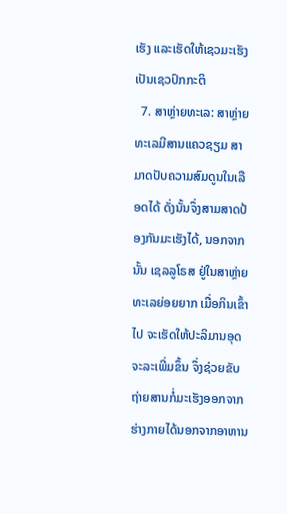ເຮັງ ແລະເຮັດໃຫ້ເຊວມະເຮັງເປັນເຊວປົກກະຕິ
  7. ສາຫຼ່າຍທະເລ: ສາຫຼ່າຍທະເລມີສານແຄວຊຽມ ສາມາດປັບຄວາມສົມດູນໃນເລືອດໄດ້ ດັ່ງນັ້ນຈຶ່ງສາມສາດປ້ອງກັນມະເຮັງໄດ້, ນອກຈາກນັ້ນ ເຊລລູໂຣສ ຢູ່ໃນສາຫຼ່າຍທະເລຍ່ອຍຍາກ ເມື່ອກິນເຂົ້າໄປ ຈະເຮັດໃຫ້ປະລິມານອຸດຈະລະເພີ່ມຂຶ້ນ ຈຶ່ງຊ່ວຍຂັບຖ່າຍສານກໍ່ມະເຮັງອອກຈາກຮ່າງກາຍໄດ້ນອກຈາກອາຫານ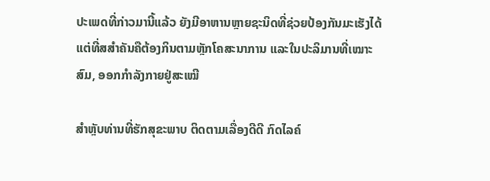ປະເພດທີ່ກ່າວມານີ້ແລ້ວ ຍັງມີອາຫານຫຼາຍຊະນິດທີ່ຊ່ວຍປ້ອງກັນມະເຮັງໄດ້ ແຕ່ທີ່ສສຳຄັນຄືຕ້ອງກິນຕາມຫຼັກໂຄສະນາການ ແລະໃນປະລິມານທີ່ເໝາະສົມ, ອອກກຳລັງກາຍຢູ່ສະເໝີ

ສຳຫຼັບທ່ານທີ່ຮັກສຸຂະພາບ ຕິດຕາມເລື່ອງດີດີ ກົດໄລຄ໌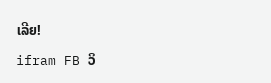ເລີຍ!

ifram FB ວິ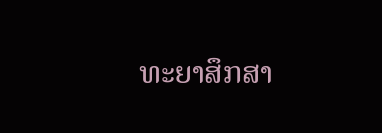ທະຍາສຶກສາ